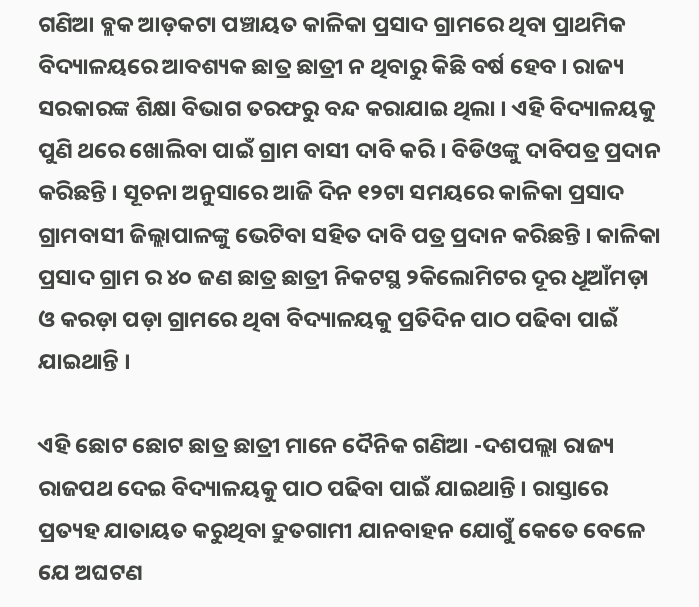ଗଣିଆ ବ୍ଲକ ଆଡ଼କଟା ପଞ୍ଚାୟତ କାଳିକା ପ୍ରସାଦ ଗ୍ରାମରେ ଥିବା ପ୍ରାଥମିକ ବିଦ୍ୟାଳୟରେ ଆବଶ୍ୟକ ଛାତ୍ର ଛାତ୍ରୀ ନ ଥିବାରୁ କିଛି ବର୍ଷ ହେବ । ରାଜ୍ୟ ସରକାରଙ୍କ ଶିକ୍ଷା ବିଭାଗ ତରଫରୁ ବନ୍ଦ କରାଯାଇ ଥିଲା । ଏହି ବିଦ୍ୟାଳୟକୁ ପୁଣି ଥରେ ଖୋଲିବା ପାଇଁ ଗ୍ରାମ ବାସୀ ଦାବି କରି । ବିଡିଓଙ୍କୁ ଦାବିପତ୍ର ପ୍ରଦାନ କରିଛନ୍ତି । ସୂଚନା ଅନୁସାରେ ଆଜି ଦିନ ୧୨ଟା ସମୟରେ କାଳିକା ପ୍ରସାଦ ଗ୍ରାମବାସୀ ଜିଲ୍ଲାପାଳଙ୍କୁ ଭେଟିବା ସହିତ ଦାବି ପତ୍ର ପ୍ରଦାନ କରିଛନ୍ତି । କାଳିକା ପ୍ରସାଦ ଗ୍ରାମ ର ୪୦ ଜଣ ଛାତ୍ର ଛାତ୍ରୀ ନିକଟସ୍ଥ ୨କିଲୋମିଟର ଦୂର ଧୂଆଁମଡ଼ା ଓ କରଡ଼ା ପଡ଼ା ଗ୍ରାମରେ ଥିବା ବିଦ୍ୟାଳୟକୁ ପ୍ରତିଦିନ ପାଠ ପଢିବା ପାଇଁ ଯାଇଥାନ୍ତି ।

ଏହି ଛୋଟ ଛୋଟ ଛାତ୍ର ଛାତ୍ରୀ ମାନେ ଦୈନିକ ଗଣିଆ -ଦଶପଲ୍ଲା ରାଜ୍ୟ ରାଜପଥ ଦେଇ ବିଦ୍ୟାଳୟକୁ ପାଠ ପଢିବା ପାଇଁ ଯାଇଥାନ୍ତି । ରାସ୍ତାରେ ପ୍ରତ୍ୟହ ଯାତାୟତ କରୁଥିବା ଦ୍ରୁତଗାମୀ ଯାନବାହନ ଯୋଗୁଁ କେତେ ବେଳେ ଯେ ଅଘଟଣ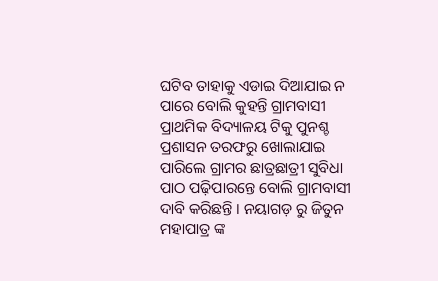ଘଟିବ ତାହାକୁ ଏଡାଇ ଦିଆଯାଇ ନ ପାରେ ବୋଲି କୁହନ୍ତି ଗ୍ରାମବାସୀ ପ୍ରାଥମିକ ବିଦ୍ୟାଳୟ ଟିକୁ ପୁନଶ୍ଚ ପ୍ରଶାସନ ତରଫରୁ ଖୋଲାଯାଇ ପାରିଲେ ଗ୍ରାମର ଛାତ୍ରଛାତ୍ରୀ ସୁବିଧା ପାଠ ପଢ଼ିପାରନ୍ତେ ବୋଲି ଗ୍ରାମବାସୀ ଦାବି କରିଛନ୍ତି । ନୟାଗଡ଼ ରୁ ଜିତୁନ ମହାପାତ୍ର ଙ୍କ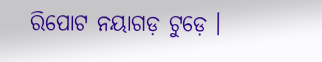ରିପୋଟ ନୟାଗଡ଼ ଟୁଡ଼େ ।